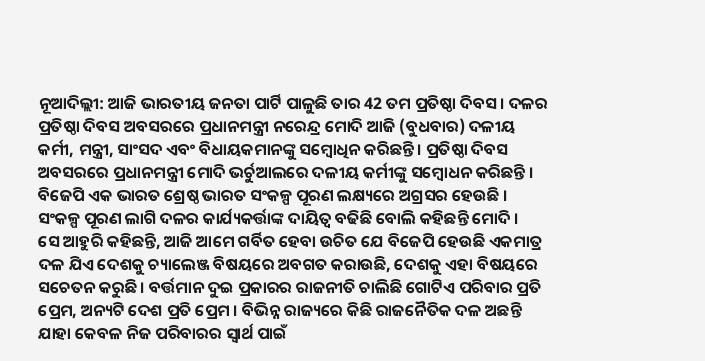ନୂଆଦିଲ୍ଲୀ: ଆଜି ଭାରତୀୟ ଜନତା ପାର୍ଟି ପାଳୁଛି ତାର 42 ତମ ପ୍ରତିଷ୍ଠା ଦିବସ । ଦଳର ପ୍ରତିଷ୍ଠା ଦିବସ ଅବସରରେ ପ୍ରଧାନମନ୍ତ୍ରୀ ନରେନ୍ଦ୍ର ମୋଦି ଆଜି (ବୁଧବାର) ଦଳୀୟ କର୍ମୀ, ମନ୍ତ୍ରୀ, ସାଂସଦ ଏବଂ ବିଧାୟକମାନଙ୍କୁ ସମ୍ବୋଧିନ କରିଛନ୍ତି । ପ୍ରତିଷ୍ଠା ଦିବସ ଅବସରରେ ପ୍ରଧାନମନ୍ତ୍ରୀ ମୋଦି ଭର୍ଚୁଆଲରେ ଦଳୀୟ କର୍ମୀଙ୍କୁ ସମ୍ବୋଧନ କରିଛନ୍ତି । ବିଜେପି ଏକ ଭାରତ ଶ୍ରେଷ୍ଠ ଭାରତ ସଂକଳ୍ପ ପୂରଣ ଲକ୍ଷ୍ୟରେ ଅଗ୍ରସର ହେଉଛି । ସଂକଳ୍ପ ପୂରଣ ଲାଗି ଦଳର କାର୍ଯ୍ୟକର୍ତ୍ତାଙ୍କ ଦାୟିତ୍ୱ ବଢିଛି ବୋଲି କହିଛନ୍ତି ମୋଦି ।
ସେ ଆହୁରି କହିଛନ୍ତି, ଆଜି ଆମେ ଗର୍ବିତ ହେବା ଉଚିତ ଯେ ବିଜେପି ହେଉଛି ଏକମାତ୍ର ଦଳ ଯିଏ ଦେଶକୁ ଚ୍ୟାଲେଞ୍ଜ ବିଷୟରେ ଅବଗତ କରାଉଛି, ଦେଶକୁ ଏହା ବିଷୟରେ ସଚେତନ କରୁଛି । ବର୍ତ୍ତମାନ ଦୁଇ ପ୍ରକାରର ରାଜନୀତି ଚାଲିଛି ଗୋଟିଏ ପରିବାର ପ୍ରତି ପ୍ରେମ, ଅନ୍ୟଟି ଦେଶ ପ୍ରତି ପ୍ରେମ । ବିଭିନ୍ନ ରାଜ୍ୟରେ କିଛି ରାଜନୈତିକ ଦଳ ଅଛନ୍ତି ଯାହା କେବଳ ନିଜ ପରିବାରର ସ୍ୱାର୍ଥ ପାଇଁ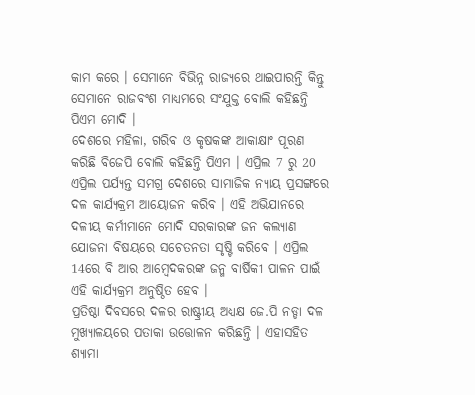କାମ କରେ । ସେମାନେ ବିଭିନ୍ନ ରାଜ୍ୟରେ ଥାଇପାରନ୍ତି କିନ୍ତୁ ସେମାନେ ରାଜବଂଶ ମାଧ୍ୟମରେ ସଂଯୁକ୍ତ ବୋଲି କହିଛନ୍ତି ପିଏମ ମୋଦି ।
ଦେଶରେ ମହିଳା, ଗରିବ ଓ କୃଷକଙ୍କ ଆକାକ୍ଷାଂ ପୂରଣ କରିଛି ବିଜେପି ବୋଲି କହିଛନ୍ତି ପିଏମ । ଏପ୍ରିଲ 7 ରୁ 20 ଏପ୍ରିଲ ପର୍ଯ୍ୟନ୍ତ ସମଗ୍ର ଦେଶରେ ସାମାଜିକ ନ୍ୟାୟ ପ୍ରସଙ୍ଗରେ ଦଳ କାର୍ଯ୍ୟକ୍ରମ ଆୟୋଜନ କରିବ । ଏହି ଅଭିଯାନରେ ଦଳୀୟ କର୍ମୀମାନେ ମୋଦି ସରକାରଙ୍କ ଜନ କଲ୍ୟାଣ ଯୋଜନା ବିଷୟରେ ସଚେତନତା ସୃଷ୍ଟି କରିବେ । ଏପ୍ରିଲ 14ରେ ବି ଆର ଆମ୍ବେଦକରଙ୍କ ଜନ୍ମ ବାର୍ଷିକୀ ପାଳନ ପାଇଁ ଏହି କାର୍ଯ୍ୟକ୍ରମ ଅନୁଷ୍ଠିତ ହେବ ।
ପ୍ରତିଷ୍ଠା ଦିବସରେ ଦଳର ରାଷ୍ଟ୍ରୀୟ ଅଧ୍ୟକ୍ଷ ଜେ.ପି ନଡ୍ଡା ଦଳ ମୁଖ୍ୟାଳୟରେ ପତାକା ଉତ୍ତୋଳନ କରିଛନ୍ତି । ଏହାସହିତ ଶ୍ୟାମା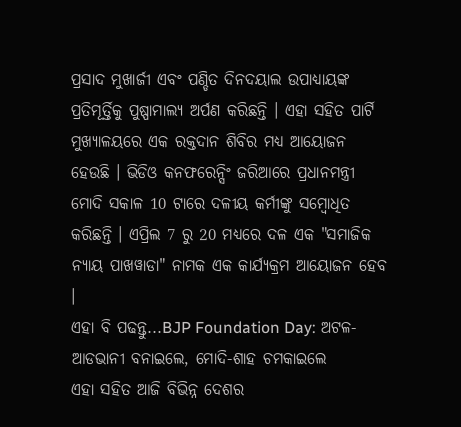ପ୍ରସାଦ ମୁଖାର୍ଜୀ ଏବଂ ପଣ୍ଡିତ ଦିନଦୟାଲ ଉପାଧ୍ୟାୟଙ୍କ ପ୍ରତିମୂର୍ତ୍ତିକୁ ପୁଷ୍ପାମାଲ୍ୟ ଅର୍ପଣ କରିଛନ୍ତି । ଏହା ସହିତ ପାର୍ଟି ମୁଖ୍ୟାଳୟରେ ଏକ ରକ୍ତଦାନ ଶିବିର ମଧ୍ୟ ଆୟୋଜନ ହେଉଛି । ଭିଡିଓ କନଫରେନ୍ସିଂ ଜରିଆରେ ପ୍ରଧାନମନ୍ତ୍ରୀ ମୋଦି ସକାଳ 10 ଟାରେ ଦଳୀୟ କର୍ମୀଙ୍କୁ ସମ୍ବୋଧିତ କରିଛନ୍ତି । ଏପ୍ରିଲ 7 ରୁ 20 ମଧ୍ୟରେ ଦଳ ଏକ "ସମାଜିକ ନ୍ୟାୟ ପାଖୱାଡା" ନାମକ ଏକ କାର୍ଯ୍ୟକ୍ରମ ଆୟୋଜନ ହେବ ।
ଏହା ବି ପଢନ୍ତୁ...BJP Foundation Day: ଅଟଳ-ଆଡଭାନୀ ବନାଇଲେ, ମୋଦି-ଶାହ ଚମକାଇଲେ
ଏହା ସହିତ ଆଜି ବିଭିନ୍ନ ଦେଶର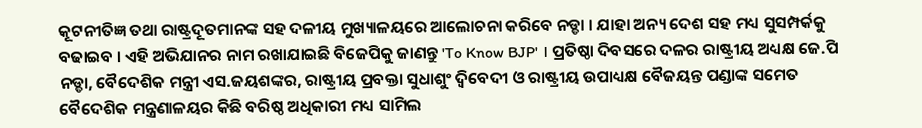କୂଟନୀତିଜ୍ଞ ତଥା ରାଷ୍ଟ୍ରଦୂତମାନଙ୍କ ସହ ଦଳୀୟ ମୁଖ୍ୟାଳୟରେ ଆଲୋଚନା କରିବେ ନଡ୍ଡା । ଯାହା ଅନ୍ୟ ଦେଶ ସହ ମଧ୍ୟ ସୁସମ୍ପର୍କକୁ ବଢାଇବ । ଏହି ଅଭିଯାନର ନାମ ରଖାଯାଇଛି ବିଜେପିକୁ ଜାଣନ୍ତୁ 'To Know BJP' । ପ୍ରତିଷ୍ଠା ଦିବସରେ ଦଳର ରାଷ୍ଟ୍ରୀୟ ଅଧ୍ୟକ୍ଷ ଜେ.ପି ନଡ୍ଡା, ବୈଦେଶିକ ମନ୍ତ୍ରୀ ଏସ.ଜୟଶଙ୍କର, ରାଷ୍ଟ୍ରୀୟ ପ୍ରବକ୍ତା ସୁଧାଶୁଂ ଦ୍ବିବେଦୀ ଓ ରାଷ୍ଟ୍ରୀୟ ଉପାଧ୍ୟକ୍ଷ ବୈଜୟନ୍ତ ପଣ୍ଡାଙ୍କ ସମେତ ବୈଦେଶିକ ମନ୍ତ୍ରଣାଳୟର କିଛି ବରିଷ୍ଠ ଅଧିକାରୀ ମଧ୍ୟ ସାମିଲ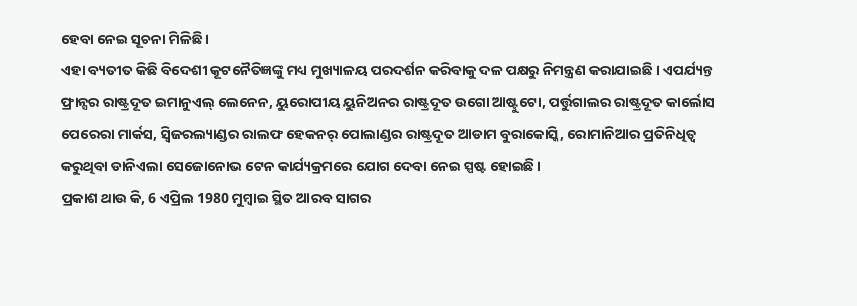ହେବା ନେଇ ସୂଚନା ମିଳିଛି ।
ଏହା ବ୍ୟତୀତ କିଛି ବିଦେଶୀ କୂଟନୈତିଜ୍ଞଙ୍କୁ ମଧ୍ୟ ମୁଖ୍ୟାଳୟ ପରଦର୍ଶନ କରିବାକୁ ଦଳ ପକ୍ଷରୁ ନିମନ୍ତ୍ରଣ କରାଯାଇଛି । ଏପର୍ଯ୍ୟନ୍ତ ଫ୍ରାନ୍ସର ରାଷ୍ଟ୍ରଦୂତ ଇମାନୁଏଲ୍ ଲେନେନ, ୟୁରୋପୀୟ ୟୁନିଅନର ରାଷ୍ଟ୍ରଦୂତ ଉଗୋ ଆଷ୍ଟୁଟୋ, ପର୍ତ୍ତୁଗାଲର ରାଷ୍ଟ୍ରଦୂତ କାର୍ଲୋସ ପେରେରା ମାର୍କସ, ସ୍ବିଜରଲ୍ୟାଣ୍ଡର ରାଲଫ ହେକନର୍ ପୋଲାଣ୍ଡର ରାଷ୍ଟ୍ରଦୂତ ଆଡାମ ବୁରାକୋସ୍କି, ରୋମାନିଆର ପ୍ରତିନିଧିତ୍ବ କରୁଥିବା ଡାନିଏଲା ସେଜୋନୋଭ ଟେନ କାର୍ଯ୍ୟକ୍ରମରେ ଯୋଗ ଦେବା ନେଇ ସ୍ପଷ୍ଟ ହୋଇଛି ।
ପ୍ରକାଶ ଥାଉ କି, 6 ଏପ୍ରିଲ 1980 ମୁମ୍ବାଇ ସ୍ଥିତ ଆରବ ସାଗର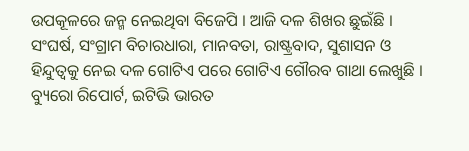ଉପକୂଳରେ ଜନ୍ମ ନେଇଥିବା ବିଜେପି । ଆଜି ଦଳ ଶିଖର ଛୁଇଁଛି । ସଂଘର୍ଷ, ସଂଗ୍ରାମ ବିଚାରଧାରା, ମାନବତା, ରାଷ୍ଟ୍ରବାଦ, ସୁଶାସନ ଓ ହିନ୍ଦୁତ୍ବକୁ ନେଇ ଦଳ ଗୋଟିଏ ପରେ ଗୋଟିଏ ଗୌରବ ଗାଥା ଲେଖୁଛି ।
ବ୍ୟୁରୋ ରିପୋର୍ଟ, ଇଟିଭି ଭାରତ